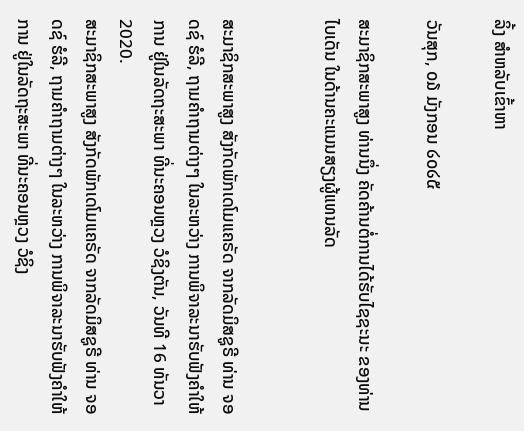ລິ້ງ ສຳຫລັບເຂົ້າຫາ

ວັນສຸກ, ໐໓ ມັງກອນ ໒໐໒໕

ສະມາຊິກສະພາສູງ ທ່ານນຶ່ງ ຄັດຄ້ານຕໍ່ການໄດ້ຮັບໄຊຊະນະ ຂອງທ່ານໄບເດັນ ໃນດ້ານຄະແນນສຽງຜູ້ແທນລັດ


ສະມາຊິກສະພາສູງ ສັງກັດພັກເດໂມແຄຣັດ ຈາກລັດມິສຊູຣີ ທ່ານ ຈອດຊ໌ ຮໍລີ, ຖາມຄຳຖາມຕ່າງໆ ໃນລະຫວ່າງ ການພິຈາລະນາຮັບຟັງຄຳໃຫ້ການ ຢູ່ໃນລັດຖະສະພາ ທີ່ນະຄອນຫຼວງ ວໍຊິງຕັນ, ວັນທີ 16 ທັນວາ 2020.
ສະມາຊິກສະພາສູງ ສັງກັດພັກເດໂມແຄຣັດ ຈາກລັດມິສຊູຣີ ທ່ານ ຈອດຊ໌ ຮໍລີ, ຖາມຄຳຖາມຕ່າງໆ ໃນລະຫວ່າງ ການພິຈາລະນາຮັບຟັງຄຳໃຫ້ການ ຢູ່ໃນລັດຖະສະພາ ທີ່ນະຄອນຫຼວງ ວໍຊິງ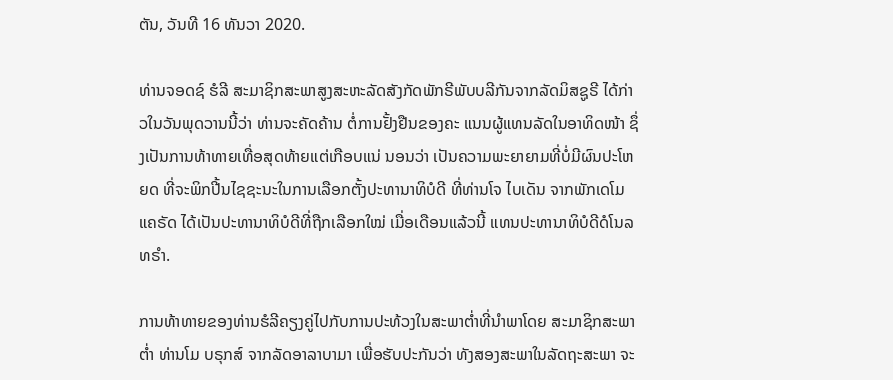ຕັນ, ວັນທີ 16 ທັນວາ 2020.

ທ່ານຈອດຊ໌ ຮໍລີ ສະມາຊິກສະພາສູງສະຫະລັດສັງກັດພັກຣີພັບບລີກັນຈາກລັດມິສຊູຣີ ໄດ້ກ່າວໃນວັນພຸດວານນີ້ວ່າ ທ່ານຈະຄັດຄ້ານ ຕໍ່ການຢັ້ງຢືນຂອງຄະ ແນນຜູ້ແທນລັດໃນອາທິດໜ້າ ຊຶ່ງເປັນການທ້າທາຍເທື່ອສຸດທ້າຍແຕ່ເກືອບແນ່ ນອນວ່າ ເປັນຄວາມພະຍາຍາມທີ່ບໍ່ມີຜົນປະໂຫຍດ ທີ່ຈະພິກປີ້ນໄຊຊະນະໃນການເລືອກຕັ້ງປະທານາທິບໍດີ ທີ່ທ່ານໂຈ ໄບເດັນ ຈາກພັກເດໂມແຄຣັດ ໄດ້ເປັນປະທານາທິບໍດີທີ່ຖືກເລືອກໃໝ່ ເມື່ອເດືອນແລ້ວນີ້ ແທນປະທານາທິບໍດີດໍໂນລ ທຣຳ.

ການທ້າທາຍຂອງທ່ານຮໍລີຄຽງຄູ່ໄປກັບການປະທ້ວງໃນສະພາຕ່ຳທີ່ນຳພາໂດຍ ສະມາຊິກສະພາຕ່ຳ ທ່ານໂມ ບຣຸກສ໌ ຈາກລັດອາລາບາມາ ເພື່ອຮັບປະກັນວ່າ ທັງສອງສະພາໃນລັດຖະສະພາ ຈະ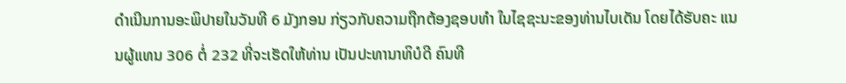ດຳເນີນການອະພິປາຍໃນວັນທີ 6 ມັງກອນ ກ່ຽວກັບຄວາມຖືກຕ້ອງຊອບທຳ ໃນໄຊຊະນະຂອງທ່ານໄບເດັນ ໂດຍໄດ້ຮັບຄະ ແນນຜູ້ແທນ 306 ຕໍ່ 232 ທີ່ຈະເຮັດໃຫ້ທ່ານ ເປັນປະທານາທິບໍດີ ຄົນທີ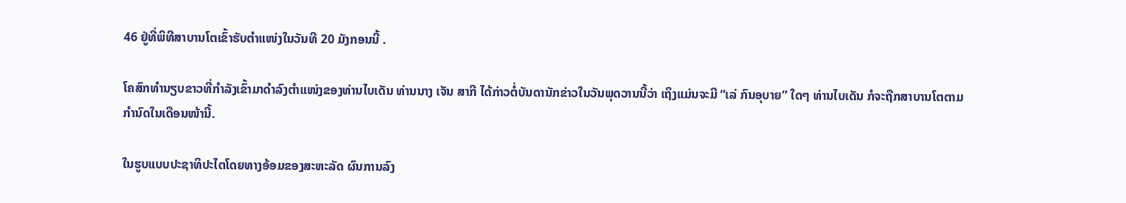46 ຢູ່ທີ່ພິທີສາບານໂຕເຂົ້າຮັບຕຳແໜ່ງໃນວັນທີ 20 ມັງກອນນີ້ .

ໂຄສົກທຳນຽບຂາວທີ່ກຳລັງເຂົ້າມາດຳລົງຕຳແໜ່ງຂອງທ່ານໄບເດັນ ທ່ານນາງ ເຈັນ ສາກີ ໄດ້ກ່າວຕໍ່ບັນດານັກຂ່າວໃນວັນພຸດວານນີ້ວ່າ ເຖິງແມ່ນຈະມີ “ເລ່ ກົນອຸບາຍ” ໃດໆ ທ່ານໄບເດັນ ກໍຈະຖືກສາບານໂຕຕາມກໍານົດໃນເດືອນໜ້ານີ້.

ໃນຮູບແບບປະຊາທິປະໄຕໂດຍທາງອ້ອມຂອງສະຫະລັດ ຜົນການລົງ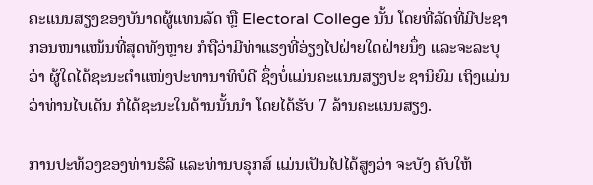ຄະແນນສຽງຂອງບັນາດຜູ້ແທນລັດ ຫຼື Electoral College ນັ້ນ ໂດຍທີ່ລັດທີ່ມີປະຊາ ກອນໜາແໜ້ນທີ່ສຸດທັງຫຼາຍ ກໍຖືວ່າມີທ່າແຮງທີ່ອ່ຽງໄປຝ່າຍໃດຝ່າຍນຶ່ງ ແລະຈະລະບຸວ່າ ຜູ້ໃດໄດ້ຊະນະຕຳແໜ່ງປະທານາທິບໍດີ ຊຶ່ງບໍ່ແມ່ນຄະແນນສຽງປະ ຊານິຍົມ ເຖິງແມ່ນວ່າທ່ານໄບເດັນ ກໍໄດ້ຊະນະໃນດ້ານນັ້ນນຳ ໂດຍໄດ້ຮັບ 7 ລ້ານຄະແນນສຽງ.

ການປະທ້ວງຂອງທ່ານຮໍລີ ແລະທ່ານບຣຸກສ໌ ແມ່ນເປັນໄປໄດ້ສູງວ່າ ຈະບັງ ຄັບໃຫ້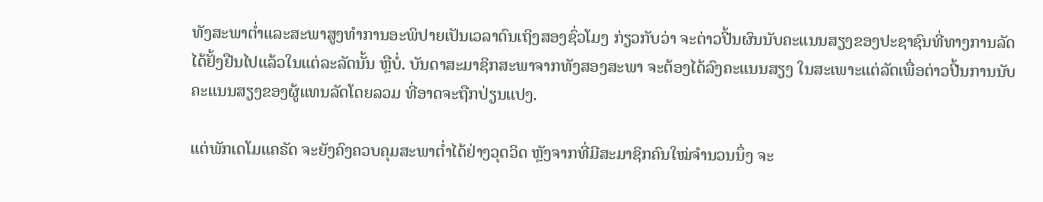ທັງສະພາຕ່ຳແລະສະພາສູງທຳການອະພິປາຍເປັນເວລາດົນເຖິງສອງຊົ່ວໂມງ ກ່ຽວກັບວ່າ ຈະຕ່າວປີ້ນຜົນນັບຄະແນນສຽງຂອງປະຊາຊົນທີ່ທາງການລັດໄດ້ຢັ້ງຢືນໄປແລ້ວໃນແຕ່ລະລັດນັ້ນ ຫຼືບໍ່. ບັນດາສະມາຊິກສະພາຈາກທັງສອງສະພາ ຈະຕ້ອງໄດ້ລົງຄະແນນສຽງ ໃນສະເພາະແຕ່ລັດເພື່ອຕ່າວປີ້ນການນັບຄະແນນສຽງຂອງຜູ້ແທນລັດໂດຍລວມ ທີ່ອາດຈະຖືກປ່ຽນແປງ.

ແຕ່ພັກເດໂມແຄຣັດ ຈະຍັງຄົງຄວບຄຸມສະພາຕ່ຳໄດ້ຢ່າງວຸດວິດ ຫຼັງຈາກທີ່ມີສະມາຊິກຄົນໃໝ່ຈຳນວນນຶ່ງ ຈະ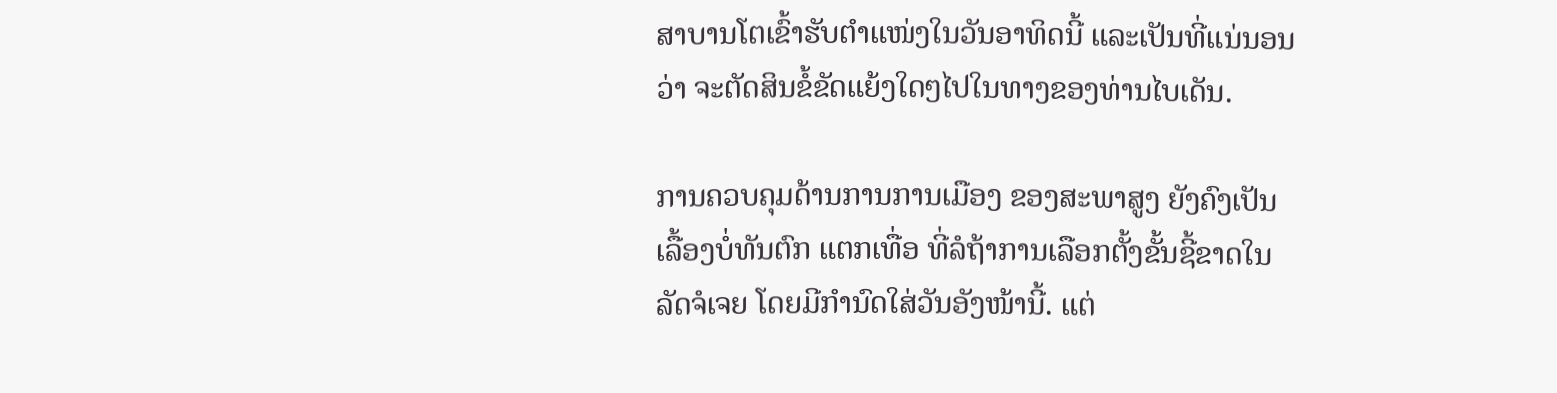ສາບານໂຕເຂົ້າຮັບຕຳແໜ່ງໃນວັນອາທິດນີ້ ແລະເປັນທີ່ແນ່ນອນວ່າ ຈະຕັດສິນຂໍ້ຂັດແຍ້ງໃດໆໄປໃນທາງຂອງທ່ານໄບເດັນ.

ການຄວບຄຸມດ້ານການການເມືອງ ຂອງສະພາສູງ ຍັງຄົງເປັນເລື້ອງບໍ່ທັນຕົກ ແຕກເທື່ອ ທີ່ລໍຖ້າການເລືອກຕັ້ງຂັ້ນຊີ້ຂາດໃນລັດຈໍເຈຍ ໂດຍມີກຳນົດໃສ່ວັນອັງໜ້ານີ້. ແຕ່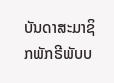ບັນດາສະມາຊິກພັກຣີພັບບ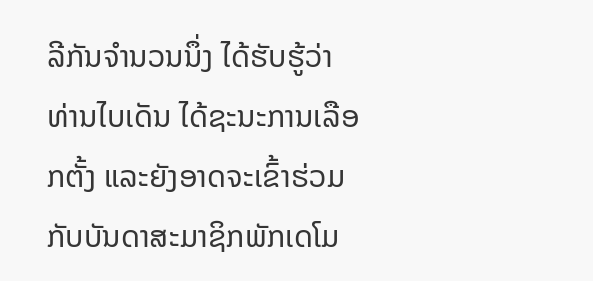ລີກັນຈຳນວນນຶ່ງ ໄດ້ຮັບຮູ້ວ່າ ທ່ານໄບເດັນ ໄດ້ຊະນະການເລືອກຕັ້ງ ແລະຍັງອາດຈະເຂົ້າຮ່ວມກັບບັນດາສະມາຊິກພັກເດໂມ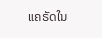ແຄຣັດໃນ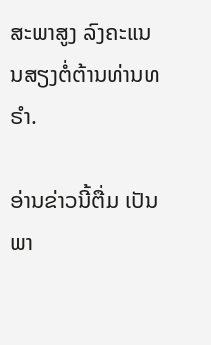ສະພາສູງ ລົງຄະແນນສຽງຕໍ່ຕ້ານທ່ານທຣຳ.

ອ່ານຂ່າວນີ້ຕື່ມ ເປັນພາ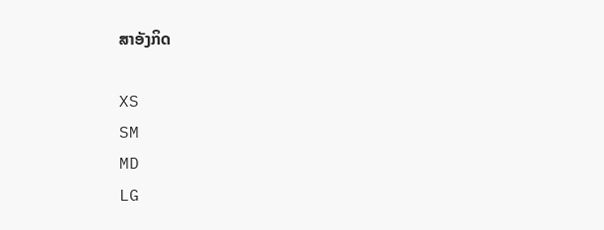ສາອັງກິດ

XS
SM
MD
LG